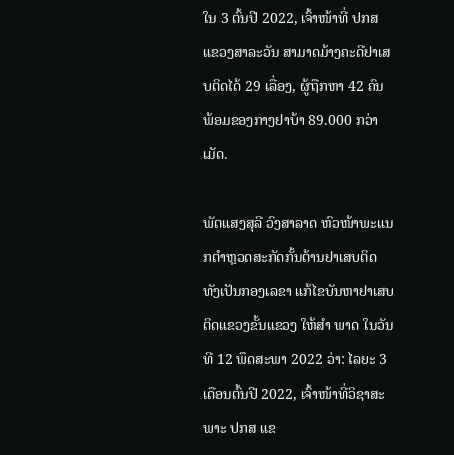ໃນ 3 ຕົ້ນປີ 2022, ເຈົ້າໜ້າທີ່ ປກສ ແຂວງສາລະວັນ ສາມາດມ້າງຄະດີຢາເສບຕິດໄດ້ 29 ເລື່ອງ, ຜູ້ຖືກຫາ 42 ຄົນ ພ້ອມຂອງກາງຢາບ້າ 89.000 ກວ່າເມັດ.

ພັຕແສງສຸລີ ວົງສາລາດ ຫົວໜ້າພະແນກຕຳຫຼວດສະກັດກັ້ນຕ້ານຢາເສບຕິດ ທັງເປັນກອງເລຂາ ແກ້ໄຂບັນຫາຢາເສບຕິດແຂວງຂັ້ນແຂວງ ໃຫ້ສໍາ ພາດ ໃນວັນທີ 12 ພຶດສະພາ 2022 ວ່າ: ໄລຍະ 3 ເດືອນຕົ້ນປີ 2022, ເຈົ້າໜ້າທີ່ວິຊາສະພາະ ປກສ ແຂ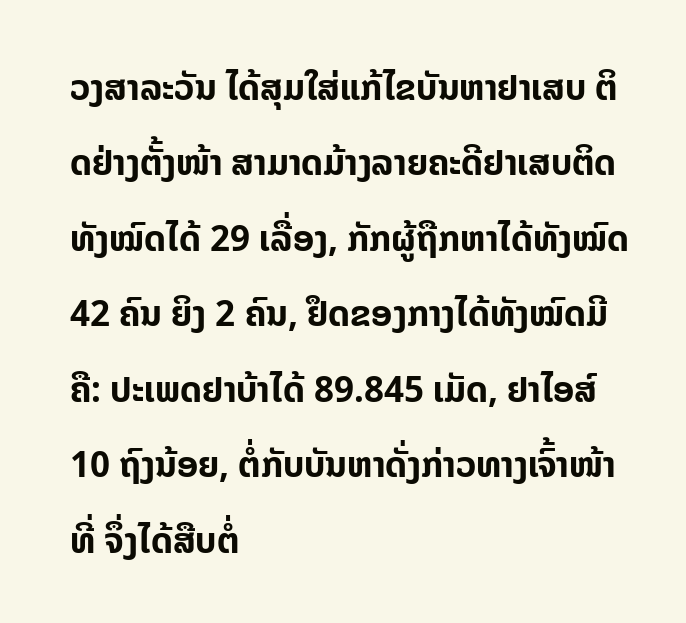ວງສາລະວັນ ໄດ້ສຸມໃສ່ແກ້ໄຂບັນຫາຢາເສບ ຕິດຢ່າງຕັ້ງໜ້າ ສາມາດມ້າງລາຍຄະດີຢາເສບຕິດ ທັງໝົດໄດ້ 29 ເລື່ອງ, ກັກຜູ້ຖືກຫາໄດ້ທັງໝົດ 42 ຄົນ ຍິງ 2 ຄົນ, ຢຶດຂອງກາງໄດ້ທັງໝົດມີຄື: ປະເພດຢາບ້າໄດ້ 89.845 ເມັດ, ຢາໄອສ໌ 10 ຖົງນ້ອຍ, ຕໍ່ກັບບັນຫາດັ່ງກ່າວທາງເຈົ້າໜ້າທີ່ ຈຶ່ງໄດ້ສືບຕໍ່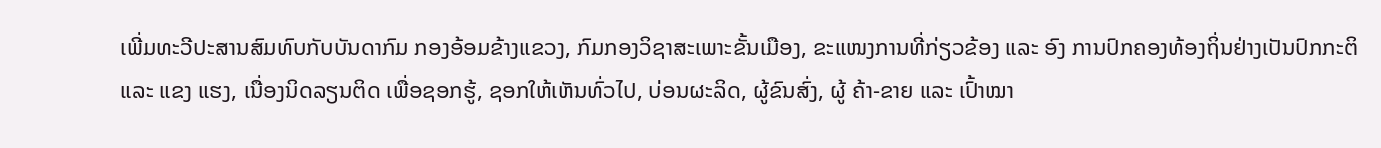ເພີ່ມທະວີປະສານສົມທົບກັບບັນດາກົມ ກອງອ້ອມຂ້າງແຂວງ, ກົມກອງວິຊາສະເພາະຂັ້ນເມືອງ, ຂະແໜງການທີ່ກ່ຽວຂ້ອງ ແລະ ອົງ ການປົກຄອງທ້ອງຖິ່ນຢ່າງເປັນປົກກະຕິ ແລະ ແຂງ ແຮງ, ເນື່ອງນິດລຽນຕິດ ເພື່ອຊອກຮູ້, ຊອກໃຫ້ເຫັນທົ່ວໄປ, ບ່ອນຜະລິດ, ຜູ້ຂົນສົ່ງ, ຜູ້ ຄ້າ-ຂາຍ ແລະ ເປົ້າໝາ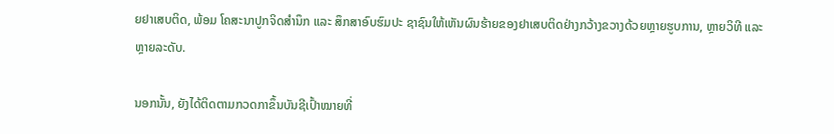ຍຢາເສບຕິດ, ພ້ອມ ໂຄສະນາປູກຈິດສຳນຶກ ແລະ ສຶກສາອົບຮົມປະ ຊາຊົນໃຫ້ເຫັນຜົນຮ້າຍຂອງຢາເສບຕິດຢ່າງກວ້າງຂວາງດ້ວຍຫຼາຍຮູບການ, ຫຼາຍວິທີ ແລະ ຫຼາຍລະດັບ.

ນອກນັ້ນ, ຍັງໄດ້ຕິດຕາມກວດກາຂຶ້ນບັນຊີເປົ້າໝາຍທີ່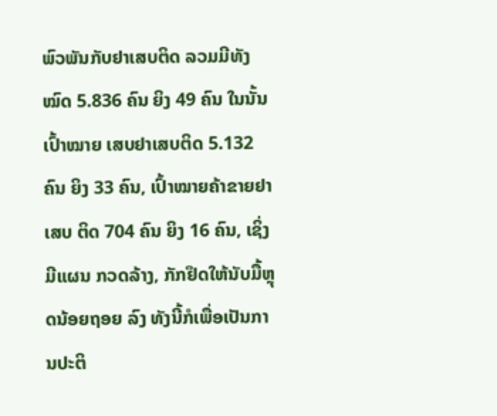ພົວພັນກັບຢາເສບຕິດ ລວມມີທັງໝົດ 5.836 ຄົນ ຍິງ 49 ຄົນ ໃນນັ້ນເປົ້າໝາຍ ເສບຢາເສບຕິດ 5.132 ຄົນ ຍິງ 33 ຄົນ, ເປົ້າໝາຍຄ້າຂາຍຢາເສບ ຕິດ 704 ຄົນ ຍິງ 16 ຄົນ, ເຊິ່ງມີແຜນ ກວດລ້າງ, ກັກຢຶດໃຫ້ນັບມື້ຫຼຸດນ້ອຍຖອຍ ລົງ ທັງນີ້ກໍເພື່ອເປັນການປະຕິ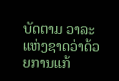ບັດຕາມ ວາລະແຫ່ງຊາດວ່າດ້ວຍການແກ້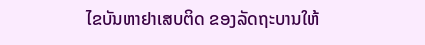ໄຂບັນຫາຢາເສບຕິດ ຂອງລັດຖະບານໃຫ້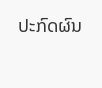ປະກົດຜົນ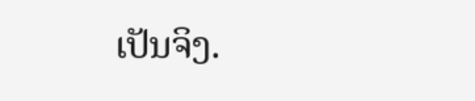ເປັນຈິງ.